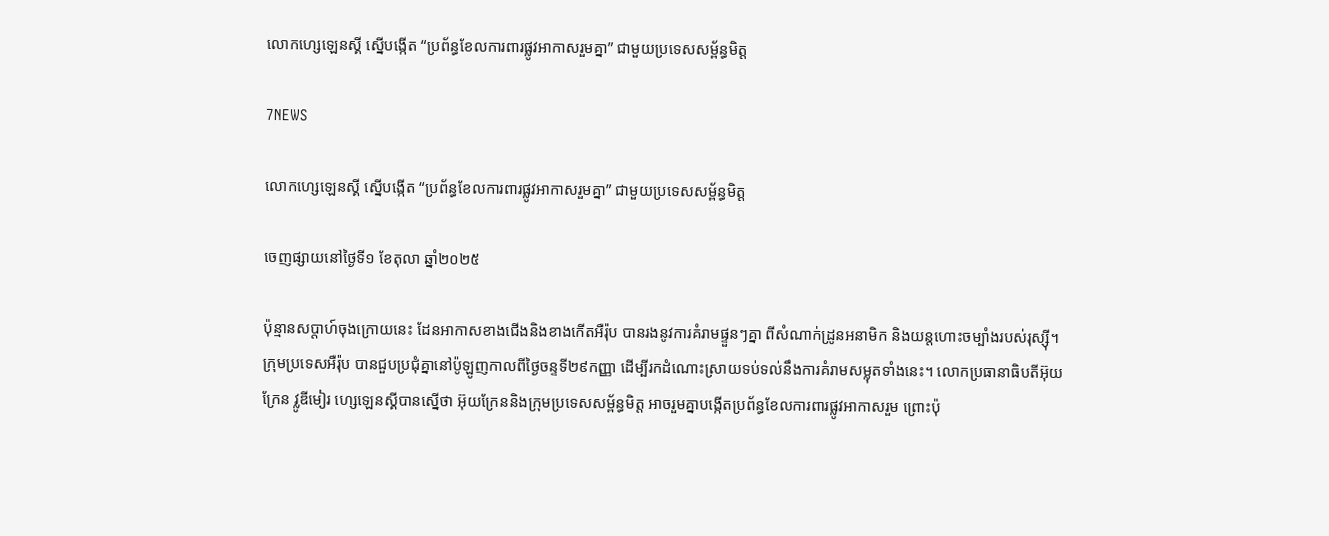លោកហ្សេឡេនស្គី ស្នើបង្កើត “ប្រព័ន្ធខែលការពារផ្លូវអាកាសរួមគ្នា” ជាមួយប្រទេសសម្ព័ន្ធមិត្ត

7NEWS

លោកហ្សេឡេនស្គី ស្នើបង្កើត “ប្រព័ន្ធខែលការពារផ្លូវអាកាសរួមគ្នា” ជាមួយប្រទេសសម្ព័ន្ធមិត្ត

ចេញផ្សាយនៅថ្ងៃទី១ ខែតុលា ឆ្នាំ២០២៥

ប៉ុន្មានសប្តាហ៍ចុងក្រោយនេះ ដែនអាកាសខាងជើងនិងខាងកើតអឺរ៉ុប បានរងនូវការគំរាមផ្ទួនៗគ្នា ពីសំណាក់ដ្រូនអនាមិក និងយន្តហោះចម្បាំងរបស់រុស្ស៊ី។ ក្រុមប្រទេសអឺរ៉ុប បានជួបប្រជុំគ្នានៅប៉ូឡូញកាលពីថ្ងៃចន្ទទី២៩កញ្ញា ដើម្បីរកដំណោះស្រាយទប់ទល់នឹងការគំរាមសម្លុតទាំងនេះ។ លោកប្រធានាធិបតីអ៊ុយក្រែន វ្លូឌីមៀរ ហ្សេឡេនស្គីបានស្នើថា អ៊ុយក្រែននិងក្រុមប្រទេសសម្ព័ន្ធមិត្ត អាចរួមគ្នាបង្កើតប្រព័ន្ធខែលការពារផ្លូវអាកាសរួម ព្រោះប៉ុ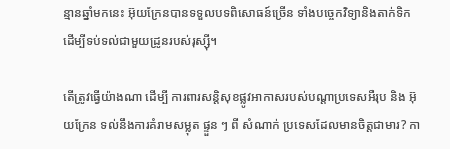ន្មានឆ្នាំមកនេះ អ៊ុយក្រែនបានទទួលបទពិសោធន៍ច្រើន ទាំងបច្ចេកវិទ្យានិងតាក់ទិក ដើម្បីទប់ទល់ជាមួយដ្រូនរបស់រុស្ស៊ី។

តើត្រូវធ្វើយ៉ាងណា ដើម្បី ការពារសន្តិសុខផ្លូវអាកាសរបស់បណ្តាប្រទេសអឺរុប និង អ៊ុយក្រែន ទល់នឹងការគំរាមសម្លុត ផ្ទួន ៗ ពី សំណាក់ ប្រទេសដែលមានចិត្តជាមារ? កា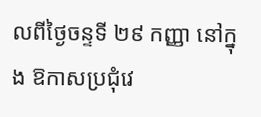លពីថ្ងៃចន្ទទី ២៩ កញ្ញា នៅក្នុង ឱកាសប្រជុំវេ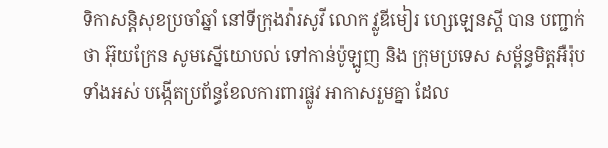ទិកាសន្តិសុខប្រចាំឆ្នាំ នៅទីក្រុងវ៉ារសូវី លោក វ្លូឌីមៀរ ហ្សេឡេនស្គី បាន បញ្ជាក់ថា អ៊ុយក្រែន សូមស្នើយោបល់ ទៅកាន់ប៉ូឡូញ និង ក្រុមប្រទេស សម្ព័ន្ធមិត្តអឺរ៉ុបទាំងអស់ បង្កើតប្រព័ន្ធខែលការពារផ្លូវ អាកាសរួមគ្នា ដែល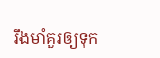រឹងមាំគួរឲ្យទុក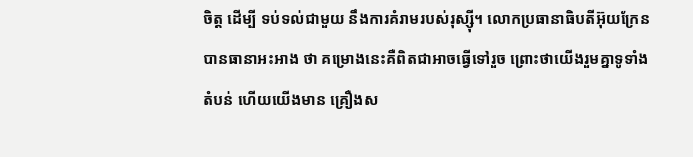ចិត្ត ដើម្បី ទប់ទល់ជាមួយ នឹងការគំរាមរបស់រុស្ស៊ី។ លោកប្រធានាធិបតីអ៊ុយក្រែនបានធានាអះអាង ថា គម្រោងនេះគឺពិតជាអាចធ្វើទៅរួច ព្រោះថាយើងរួមគ្នាទូទាំងតំបន់ ហើយយើងមាន គ្រឿងស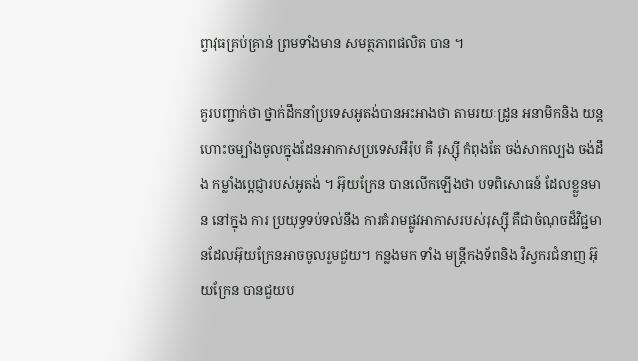ព្វាវុធគ្រប់គ្រាន់ ព្រមទាំងមាន សមត្ថភាពផលិត បាន ។

គួរបញ្ជាក់ថា ថ្នាក់ដឹកនាំប្រទេសអូតង់បានអះអាងថា តាមរយៈដ្រូន អនាមិកនិង យន្តហោះចម្បាំងចូលក្នុងដែនអាកាសប្រទេសអឺរ៉ុប គឺ រុស្ស៊ី កំពុងតែ ចង់សាកល្បង ចង់ដឹង កម្លាំងប្តេជ្ញារបស់អូតង់ ។ អ៊ុយក្រែន បានលើកឡើងថា បទពិសោធន៍ ដែលខ្លួនមាន នៅក្នុង ការ ប្រយុទ្ធទប់ទល់នឹង ការគំរាមផ្លូវអាកាសរបស់រុស្ស៊ី គឺជាចំណុចដ៏វិជ្ជមានដែលអ៊ុយក្រែនអាចចូលរួមជួយ។ កន្លងមក ទាំង មន្ត្រីកងទ័ពនិង វិស្វករជំនាញ អ៊ុយក្រែន បានជួយប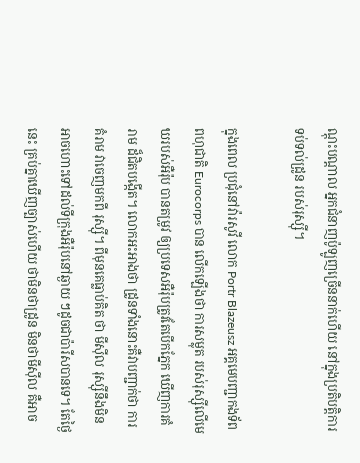ណ្តុះបណ្តាល អ្នកជំនាញប៉ូឡូញច្រើននាក់ហើយ នៅក្នុងប្រតិបត្តិការទប់ទល់ដ្រូន របស់រុស្ស៊ី។

ក្នុងពេល ប្រជុំនៅវ៉ារសូវី លោក Portr Blazeusz អគ្គមេបញ្ជាកងទ័ពពហុជាតិ Eurocorps បាន លើកឡើងថា ការសម្លុត របស់រុស្ស៊ីលើមេឃរបស់អឺរ៉ុប បានតម្រូវ ឲ្យប្រទេសអឺរ៉ុបត្រូវតែបើកភ្នែក ឃើញការគំរាម ដ៏ជិតបង្កើត។ លោកអះអាងថា ដ្រូនទាំងនោះគឺវាបញ្ជាក់ថា ការគំរាម វាចេញមកពី រុស្ស៊ី។ ពីមុនគេធ្លាប់គិត ថា មីស៊ីល រុស្ស៊ីនឹងមិនអាចហោះទៅដល់ទីក្រុងអឺរ៉ុបនៅឆ្ងាយ ៗដូចជាប៉ារីសបានទេ។ តែថ្ងៃនេះ គ្រប់គ្នាឃើញច្បាស់ហើយ ថាមិនថាដ្រូន មិនថាមីស៊ីល គឺអាច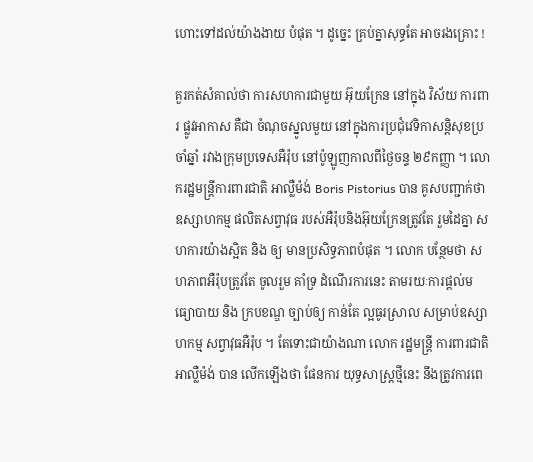ហោះទៅដល់យ៉ាងងាយ បំផុត ។ ដូច្នេះ គ្រប់គ្នាសុទ្ធតែ អាចរងគ្រោះ !

គួរកត់សំគាល់ថា ការសហការជាមួយ អ៊ុយក្រែន នៅក្នុង វិស័យ ការពារ ផ្លូវអាកាស គឺជា ចំណុចស្នូលមួយ នៅក្នុងការប្រជុំវេទិកាសន្តិសុខប្រចាំឆ្នាំ រវាងក្រុមប្រទេសអឺរ៉ុប នៅប៉ូឡូញកាលពីថ្ងៃចន្ទ ២៩កញ្ញា ។ លោករដ្ឋមន្ត្រីការពារជាតិ អាល្លឺម៉ង់ Boris Pistorius បាន គូសបញ្ជាក់ថា ឧស្សាហកម្ម ផលិតសព្វាវុធ របស់អឺរ៉ុបនិងអ៊ុយក្រែនត្រូវតែ រួមដៃគ្នា សហការយ៉ាងស្អិត និង ឲ្យ មានប្រសិទ្ធភាពបំផុត ។ លោក បន្ថែមថា សហភាពអឺរ៉ុបត្រូវតែ ចូលរួម គាំទ្រ ដំណើរការនេះ តាមរយៈការផ្តល់មធ្យោបាយ និង ក្របខណ្ឌ ច្បាប់ឲ្យ កាន់តែ ល្អធូរស្រាល សម្រាប់ឧស្សាហកម្ម សព្វាវុធអឺរ៉ុប ។ តែទោះជាយ៉ាងណា លោក រដ្ឋមន្ត្រី ការពារជាតិអាល្លឺម៉ង់ បាន លើកឡើងថា ផែនការ យុទ្ធសាស្ត្រថ្មីនេះ នឹងត្រូវការពេ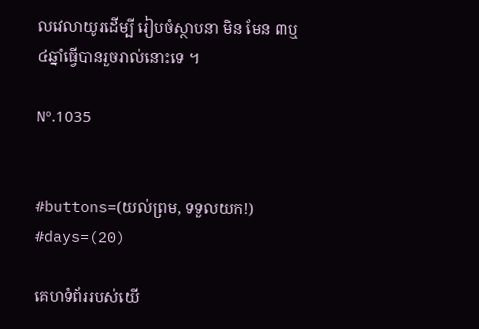លវេលាយូរដើម្បី រៀបចំស្ថាបនា មិន មែន ៣ឬ៤ឆ្នាំធ្វើបានរួចរាល់នោះទេ ។

Nº.1035


#buttons=(យល់ព្រម, ទទួលយក!) #days=(20)

គេហទំព័ររបស់យើ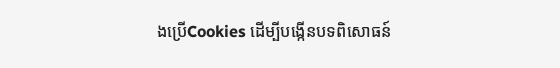ងប្រើCookies ដើម្បីបង្កើនបទពិសោធន៍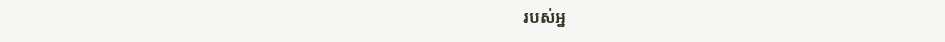របស់អ្ន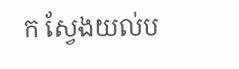ក ស្វែងយល់ប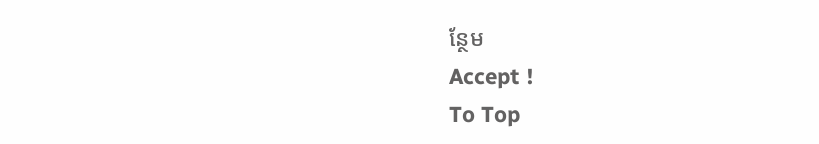ន្ថែម
Accept !
To Top